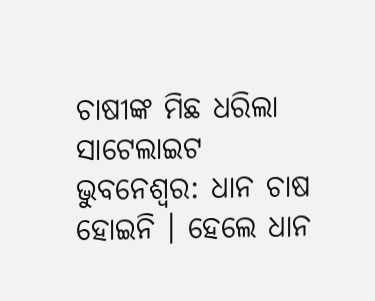ଚାଷୀଙ୍କ ମିଛ ଧରିଲା ସାଟେଲାଇଟ
ଭୁବନେଶ୍ୱର: ଧାନ ଚାଷ ହୋଇନି । ହେଲେ ଧାନ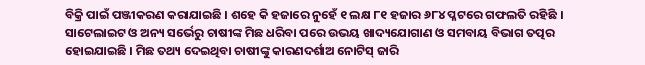ବିକ୍ରି ପାଇଁ ପଞ୍ଜୀକରଣ କରାଯାଇଛି । ଶହେ କି ହଜାରେ ନୁହେଁ ୧ ଲକ୍ଷ ୮୧ ହଜାର ୬୮୪ ପ୍ଳଟରେ ଗଫଲତି ରହିଛି । ସାଟେଲାଇଟ ଓ ଅନ୍ୟ ସର୍ଭେରୁ ଚାଷୀଙ୍କ ମିଛ ଧରିବା ପରେ ଉଭୟ ଖାଦ୍ୟଯୋଗାଣ ଓ ସମବାୟ ବିଭାଗ ତତ୍ପର ହୋଇଯାଇଛି । ମିଛ ତଥ୍ୟ ଦେଇଥିବା ଚାଷୀଙ୍କୁ କାରଣଦର୍ଶାଅ ନୋଟିସ୍ ଜାରି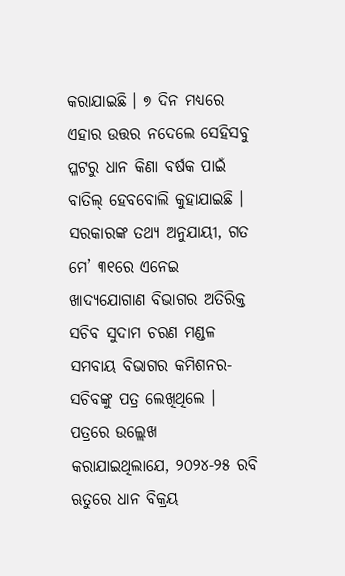କରାଯାଇଛି । ୭ ଦିନ ମଧ୍ୟରେ ଏହାର ଉତ୍ତର ନଦେଲେ ସେହିସବୁ ପ୍ଳଟରୁ ଧାନ କିଣା ବର୍ଷକ ପାଇଁ ବାତିଲ୍ ହେବବୋଲି କୁହାଯାଇଛି ।
ସରକାରଙ୍କ ତଥ୍ୟ ଅନୁଯାୟୀ, ଗତ ମେ’ ୩୧ରେ ଏନେଇ ଖାଦ୍ୟଯୋଗାଣ ବିଭାଗର ଅତିରିକ୍ତ ସଚିବ ସୁଦାମ ଚରଣ ମଣ୍ଡଳ ସମବାୟ ବିଭାଗର କମିଶନର-ସଚିବଙ୍କୁ ପତ୍ର ଲେଖିଥିଲେ । ପତ୍ରରେ ଉଲ୍ଲେଖ କରାଯାଇଥିଲାଯେ, ୨୦୨୪-୨୫ ରବି ଋତୁରେ ଧାନ ବିକ୍ରୟ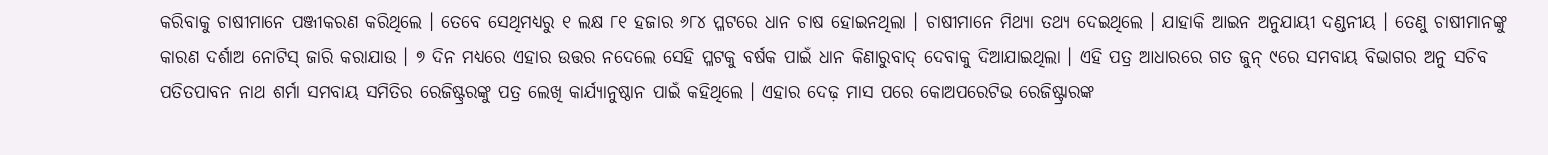କରିବାକୁ ଚାଷୀମାନେ ପଞ୍ଜୀକରଣ କରିଥିଲେ । ତେବେ ସେଥିମଧ୍ୟରୁ ୧ ଲକ୍ଷ ୮୧ ହଜାର ୬୮୪ ପ୍ଳଟରେ ଧାନ ଚାଷ ହୋଇନଥିଲା । ଚାଷୀମାନେ ମିଥ୍ୟା ତଥ୍ୟ ଦେଇଥିଲେ । ଯାହାକି ଆଇନ ଅନୁଯାୟୀ ଦଣ୍ଡନୀୟ । ତେଣୁ ଚାଷୀମାନଙ୍କୁ କାରଣ ଦର୍ଶାଅ ନୋଟିସ୍ ଜାରି କରାଯାଉ । ୭ ଦିନ ମଧ୍ୟରେ ଏହାର ଉତ୍ତର ନଦେଲେ ସେହି ପ୍ଳଟକୁ ବର୍ଷକ ପାଇଁ ଧାନ କିଣାରୁବାଦ୍ ଦେବାକୁ ଦିଆଯାଇଥିଲା । ଏହି ପତ୍ର ଆଧାରରେ ଗତ ଜୁନ୍ ୯ରେ ସମବାୟ ବିଭାଗର ଅନୁ ସଚିବ ପତିତପାବନ ନାଥ ଶର୍ମା ସମବାୟ ସମିତିର ରେଜିଷ୍ଟ୍ରରଙ୍କୁ ପତ୍ର ଲେଖି କାର୍ଯ୍ୟାନୁଷ୍ଠାନ ପାଇଁ କହିଥିଲେ । ଏହାର ଦେଢ଼ ମାସ ପରେ କୋଅପରେଟିଭ ରେଜିଷ୍ଟ୍ରାରଙ୍କ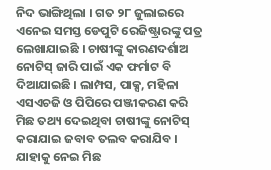ନିଦ ଭାଙ୍ଗିଥିଲା । ଗତ ୨୮ ଜୁଲାଇରେ ଏନେଇ ସମସ୍ତ ଡେପୁଟି ରେଜିଷ୍ଟ୍ରାରଙ୍କୁ ପତ୍ର ଲେଖାଯାଇଛି । ଚାଷୀଙ୍କୁ କାରଣଦର୍ଶାଅ ନୋଟିସ୍ ଜାରି ପାଇଁ ଏକ ଫର୍ମାଟ ବି ଦିଆଯାଇଛି । ଲାମ୍ପସ, ପାକ୍ସ, ମହିଳା ଏସଏଚଜି ଓ ପିପିରେ ପଞ୍ଜୀକରଣ କରି ମିଛ ତଥ୍ୟ ଦେଇଥିବା ଚାଷୀଙ୍କୁ ନୋଟିସ୍ କରାଯାଇ ଜବାବ ତଲବ କରାଯିବ । ଯାହାକୁ ନେଇ ମିଛ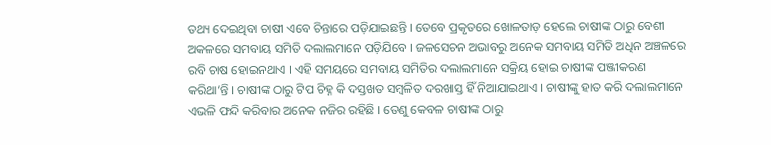ତଥ୍ୟ ଦେଇଥିବା ଚାଷୀ ଏବେ ଚିନ୍ତାରେ ପଡ଼ିଯାଇଛନ୍ତି । ତେବେ ପ୍ରକୃତରେ ଖୋଳତାଡ଼ ହେଲେ ଚାଷୀଙ୍କ ଠାରୁ ବେଶୀ ଅକଳରେ ସମବାୟ ସମିତି ଦଲାଲମାନେ ପଡ଼ିଯିବେ । ଜଳସେଚନ ଅଭାବରୁ ଅନେକ ସମବାୟ ସମିତି ଅଧିନ ଅଞ୍ଚଳରେ ରବି ଚାଷ ହୋଇନଥାଏ । ଏହି ସମୟରେ ସମବାୟ ସମିତିର ଦଲାଲମାନେ ସକ୍ରିୟ ହୋଇ ଚାଷୀଙ୍କ ପଞ୍ଜୀକରଣ କରିଥା’ନ୍ତି । ଚାଷୀଙ୍କ ଠାରୁ ଟିପ ଚିହ୍ନ କି ଦସ୍ତଖତ ସମ୍ବଳିତ ଦରଖାସ୍ତ ହିଁ ନିଆଯାଇଥାଏ । ଚାଷୀଙ୍କୁ ହାତ କରି ଦଲାଲମାନେ ଏଭଳି ଫନ୍ଦି କରିବାର ଅନେକ ନଜିର ରହିଛି । ତେଣୁ କେବଳ ଚାଷୀଙ୍କ ଠାରୁ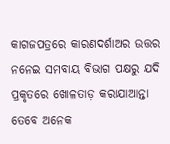କାଗଜପତ୍ରରେ କାରଣଦର୍ଶାଅର ଉତ୍ତର ନନେଇ ସମବାୟ ବିଭାଗ ପକ୍ଷରୁ ଯଦି ପ୍ରକୃତରେ ଖୋଳତାଡ଼ କରାଯାଆନ୍ତା ତେବେ ଅନେକ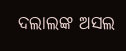ଦଲାଲଙ୍କ ଅସଲ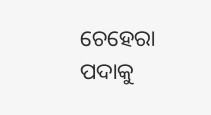ଚେହେରା ପଦାକୁ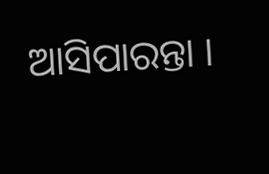ଆସିପାରନ୍ତା ।